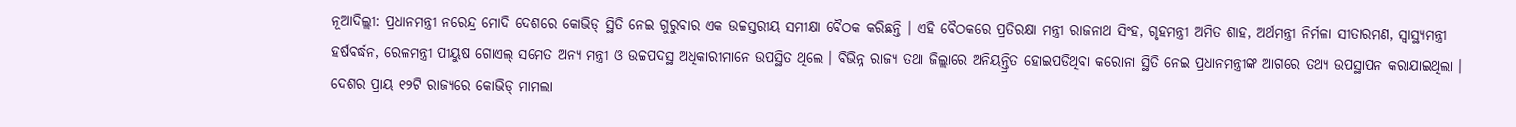ନୂଆଦିଲ୍ଲୀ: ପ୍ରଧାନମନ୍ତ୍ରୀ ନରେନ୍ଦ୍ର ମୋଦି ଦେଶରେ କୋଭିଡ୍ ସ୍ଥିତି ନେଇ ଗୁରୁବାର ଏକ ଉଚ୍ଚସ୍ତରୀୟ ସମୀକ୍ଷା ବୈଠକ କରିଛନ୍ତି । ଏହି ବୈଠକରେ ପ୍ରତିରକ୍ଷା ମନ୍ତ୍ରୀ ରାଜନାଥ ସିଂହ, ଗୃହମନ୍ତ୍ରୀ ଅମିତ ଶାହ, ଅର୍ଥମନ୍ତ୍ରୀ ନିର୍ମଳା ସୀତାରମଣ, ସ୍ୱାସ୍ଥ୍ୟମନ୍ତ୍ରୀ ହର୍ଷବର୍ଦ୍ଧନ, ରେଳମନ୍ତ୍ରୀ ପୀୟୁଷ ଗୋଏଲ୍ ସମେତ ଅନ୍ୟ ମନ୍ତ୍ରୀ ଓ ଉଚ୍ଚପଦସ୍ଥ ଅଧିକାରୀମାନେ ଉପସ୍ଥିତ ଥିଲେ । ବିଭିନ୍ନ ରାଜ୍ୟ ତଥା ଜିଲ୍ଲାରେ ଅନିୟନ୍ତ୍ରିତ ହୋଇପଡିଥିବା କରୋନା ସ୍ଥିତି ନେଇ ପ୍ରଧାନମନ୍ତ୍ରୀଙ୍କ ଆଗରେ ତଥ୍ୟ ଉପସ୍ଥାପନ କରାଯାଇଥିଲା ।
ଦେଶର ପ୍ରାୟ ୧୨ଟି ରାଜ୍ୟରେ କୋଭିଡ୍ ମାମଲା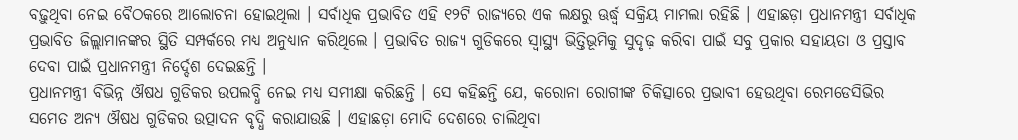ବଢ଼ୁଥିବା ନେଇ ବୈଠକରେ ଆଲୋଚନା ହୋଇଥିଲା । ସର୍ବାଧିକ ପ୍ରଭାବିତ ଏହି ୧୨ଟି ରାଜ୍ୟରେ ଏକ ଲକ୍ଷରୁ ଊର୍ଦ୍ଧ୍ୱ ସକ୍ରିୟ ମାମଲା ରହିଛି । ଏହାଛଡ଼ା ପ୍ରଧାନମନ୍ତ୍ରୀ ସର୍ବାଧିକ ପ୍ରଭାବିତ ଜିଲ୍ଲାମାନଙ୍କର ସ୍ଥିତି ସମ୍ପର୍କରେ ମଧ୍ୟ ଅନୁଧ୍ୟାନ କରିଥିଲେ । ପ୍ରଭାବିତ ରାଜ୍ୟ ଗୁଡିକରେ ସ୍ୱାସ୍ଥ୍ୟ ଭିତ୍ତିଭୂମିକୁ ସୁଦୃଢ଼ କରିବା ପାଇଁ ସବୁ ପ୍ରକାର ସହାୟତା ଓ ପ୍ରସ୍ତାବ ଦେବା ପାଇଁ ପ୍ରଧାନମନ୍ତ୍ରୀ ନିର୍ଦ୍ଦେଶ ଦେଇଛନ୍ତି ।
ପ୍ରଧାନମନ୍ତ୍ରୀ ବିଭିନ୍ନ ଔଷଧ ଗୁଡିକର ଉପଲବ୍ଧି ନେଇ ମଧ୍ୟ ସମୀକ୍ଷା କରିଛନ୍ତି । ସେ କହିଛନ୍ତି ଯେ, କରୋନା ରୋଗୀଙ୍କ ଚିକିତ୍ସାରେ ପ୍ରଭାବୀ ହେଉଥିବା ରେମଡେସିଭିର ସମେତ ଅନ୍ୟ ଔଷଧ ଗୁଡିକର ଉତ୍ପାଦନ ବୃଦ୍ଧି କରାଯାଉଛି । ଏହାଛଡ଼ା ମୋଦି ଦେଶରେ ଚାଲିଥିବା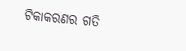ଟିକାକରଣର ଗତି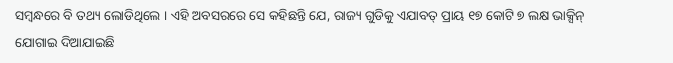ସମ୍ବନ୍ଧରେ ବି ତଥ୍ୟ ଲୋଡିଥିଲେ । ଏହି ଅବସରରେ ସେ କହିଛନ୍ତି ଯେ, ରାଜ୍ୟ ଗୁଡିକୁ ଏଯାବତ୍ ପ୍ରାୟ ୧୭ କୋଟି ୭ ଲକ୍ଷ ଭାକ୍ସିନ୍ ଯୋଗାଇ ଦିଆଯାଇଛି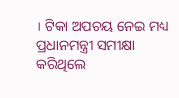। ଟିକା ଅପଚୟ ନେଇ ମଧ୍ୟ ପ୍ରଧାନମନ୍ତ୍ରୀ ସମୀକ୍ଷା କରିଥିଲେ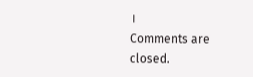।
Comments are closed.